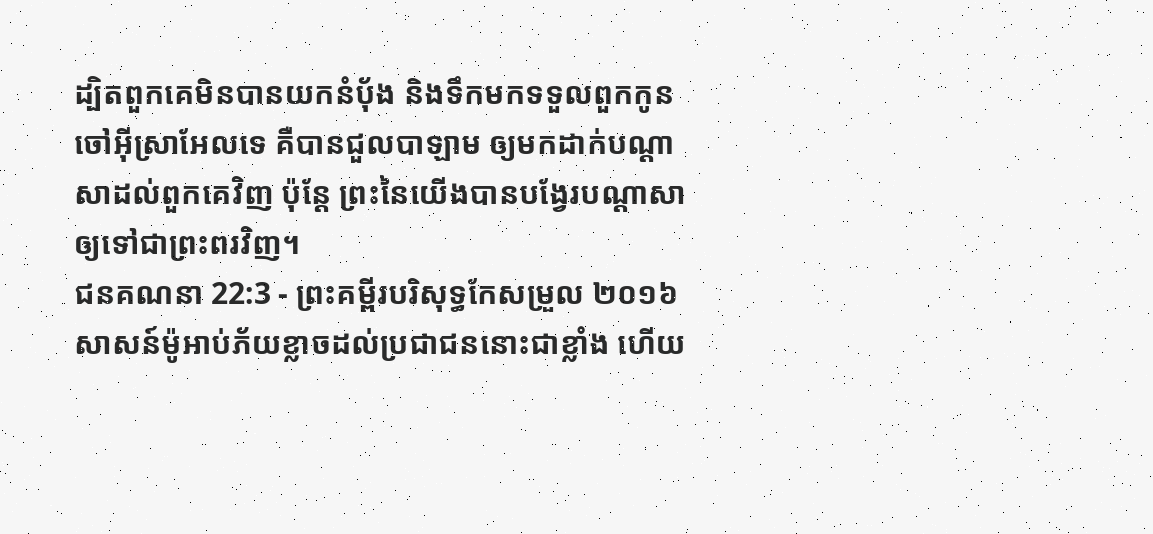ដ្បិតពួកគេមិនបានយកនំប៉័ង និងទឹកមកទទួលពួកកូនចៅអ៊ីស្រាអែលទេ គឺបានជួលបាឡាម ឲ្យមកដាក់បណ្ដាសាដល់ពួកគេវិញ ប៉ុន្តែ ព្រះនៃយើងបានបង្វែរបណ្ដាសា ឲ្យទៅជាព្រះពរវិញ។
ជនគណនា 22:3 - ព្រះគម្ពីរបរិសុទ្ធកែសម្រួល ២០១៦ សាសន៍ម៉ូអាប់ភ័យខ្លាចដល់ប្រជាជននោះជាខ្លាំង ហើយ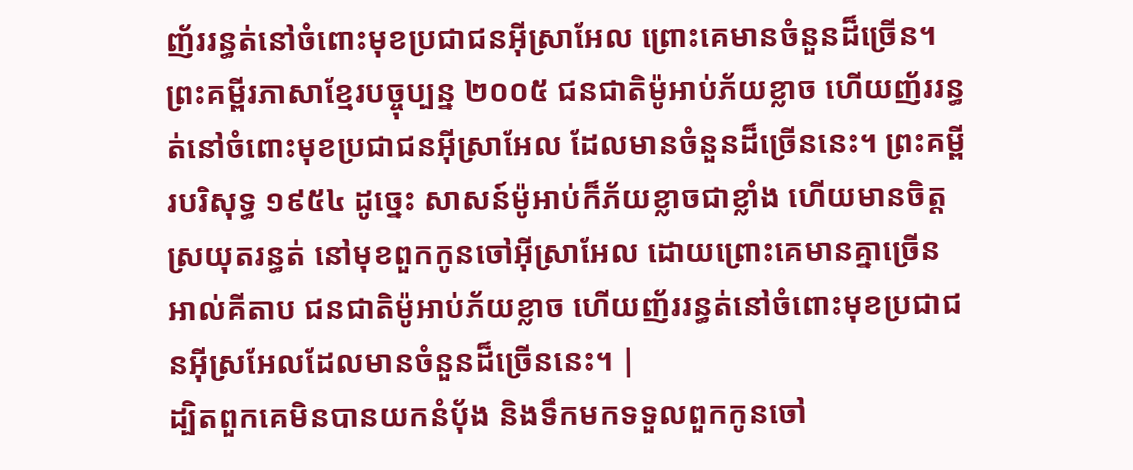ញ័ររន្ធត់នៅចំពោះមុខប្រជាជនអ៊ីស្រាអែល ព្រោះគេមានចំនួនដ៏ច្រើន។ ព្រះគម្ពីរភាសាខ្មែរបច្ចុប្បន្ន ២០០៥ ជនជាតិម៉ូអាប់ភ័យខ្លាច ហើយញ័ររន្ធត់នៅចំពោះមុខប្រជាជនអ៊ីស្រាអែល ដែលមានចំនួនដ៏ច្រើននេះ។ ព្រះគម្ពីរបរិសុទ្ធ ១៩៥៤ ដូច្នេះ សាសន៍ម៉ូអាប់ក៏ភ័យខ្លាចជាខ្លាំង ហើយមានចិត្តស្រយុតរន្ធត់ នៅមុខពួកកូនចៅអ៊ីស្រាអែល ដោយព្រោះគេមានគ្នាច្រើន អាល់គីតាប ជនជាតិម៉ូអាប់ភ័យខ្លាច ហើយញ័ររន្ធត់នៅចំពោះមុខប្រជាជនអ៊ីស្រអែលដែលមានចំនួនដ៏ច្រើននេះ។ |
ដ្បិតពួកគេមិនបានយកនំប៉័ង និងទឹកមកទទួលពួកកូនចៅ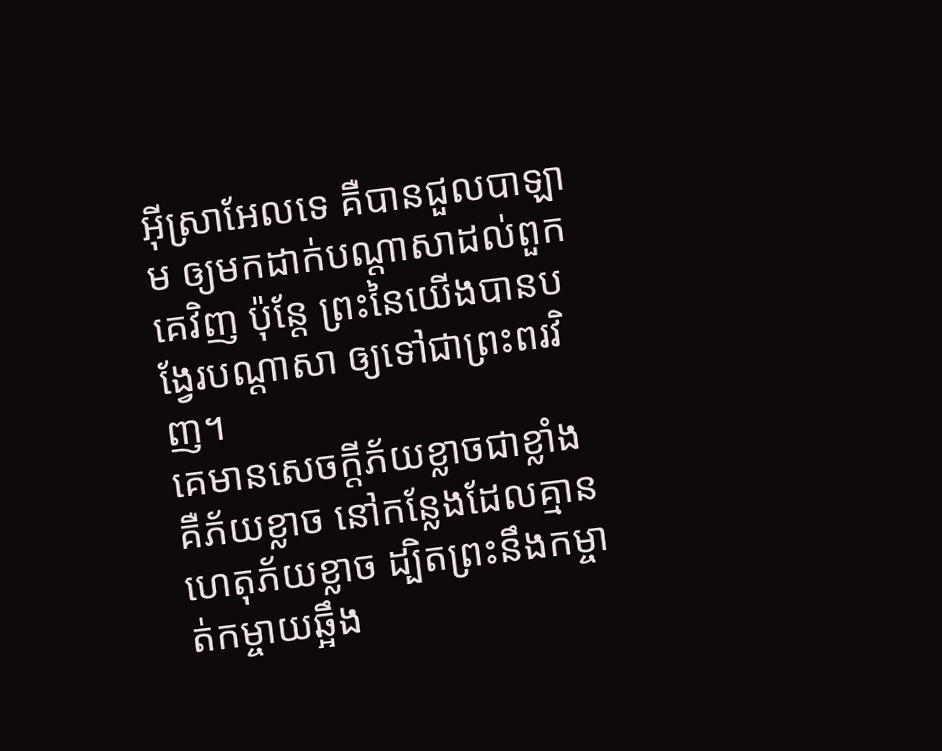អ៊ីស្រាអែលទេ គឺបានជួលបាឡាម ឲ្យមកដាក់បណ្ដាសាដល់ពួកគេវិញ ប៉ុន្តែ ព្រះនៃយើងបានបង្វែរបណ្ដាសា ឲ្យទៅជាព្រះពរវិញ។
គេមានសេចក្ដីភ័យខ្លាចជាខ្លាំង គឺភ័យខ្លាច នៅកន្លែងដែលគ្មានហេតុភ័យខ្លាច ដ្បិតព្រះនឹងកម្ចាត់កម្ចាយឆ្អឹង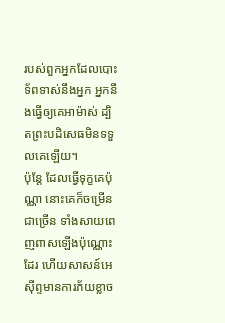របស់ពួកអ្នកដែលបោះទ័ពទាស់នឹងអ្នក អ្នកនឹងធ្វើឲ្យគេអាម៉ាស់ ដ្បិតព្រះបដិសេធមិនទទួលគេឡើយ។
ប៉ុន្តែ ដែលធ្វើទុក្ខគេប៉ុណ្ណា នោះគេក៏ចម្រើនជាច្រើន ទាំងសាយពេញពាសឡើងប៉ុណ្ណោះដែរ ហើយសាសន៍អេស៊ីព្ទមានការភ័យខ្លាច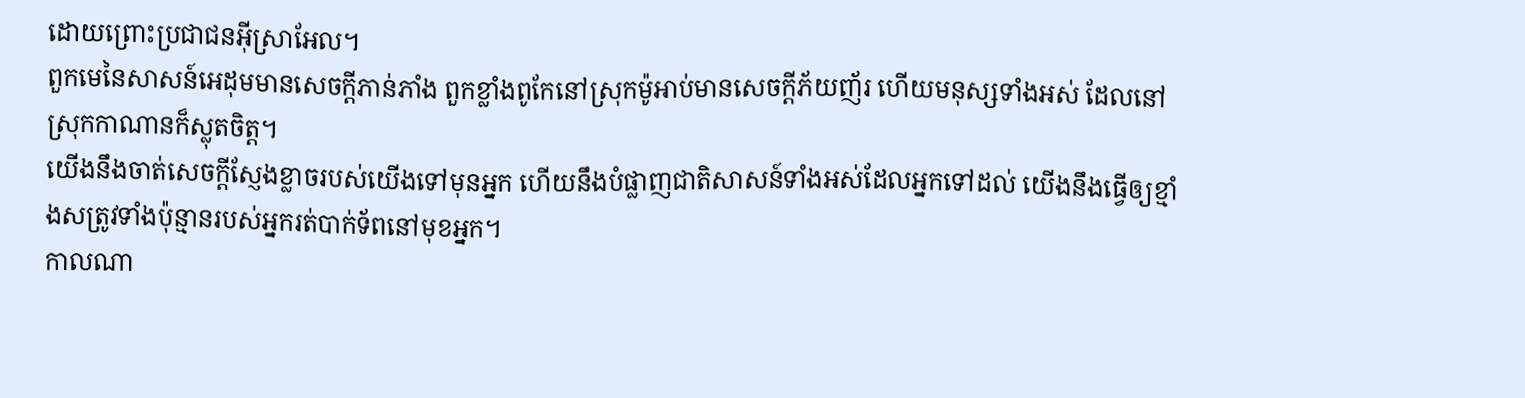ដោយព្រោះប្រជាជនអ៊ីស្រាអែល។
ពួកមេនៃសាសន៍អេដុមមានសេចក្ដីភាន់ភាំង ពួកខ្លាំងពូកែនៅស្រុកម៉ូអាប់មានសេចក្ដីភ័យញ័រ ហើយមនុស្សទាំងអស់ ដែលនៅស្រុកកាណានក៏ស្លុតចិត្ត។
យើងនឹងចាត់សេចក្ដីស្ញែងខ្លាចរបស់យើងទៅមុនអ្នក ហើយនឹងបំផ្លាញជាតិសាសន៍ទាំងអស់ដែលអ្នកទៅដល់ យើងនឹងធ្វើឲ្យខ្មាំងសត្រូវទាំងប៉ុន្មានរបស់អ្នករត់បាក់ទ័ពនៅមុខអ្នក។
កាលណា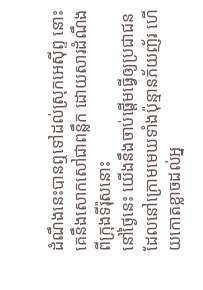ដំណឹងនេះបានឮទៅដល់ស្រុកអេស៊ីព្ទ នោះគេនឹងសោកសៅជាពន្លឹក ដោយសារដំណឹងពីក្រុងទីរ៉ុសនោះ
នៅថ្ងៃនេះ យើងនឹងចាប់ផ្ដើមធ្វើឲ្យប្រជាជន ដែលនៅក្រោមមេឃទាំងប៉ុន្មានភ័យញ័រ ហើយកោតខ្លាចដល់អ្ន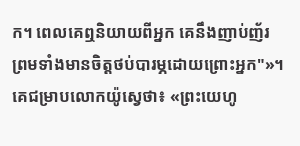ក។ ពេលគេឮនិយាយពីអ្នក គេនឹងញាប់ញ័រ ព្រមទាំងមានចិត្តថប់បារម្ភដោយព្រោះអ្នក"»។
គេជម្រាបលោកយ៉ូស្វេថា៖ «ព្រះយេហូ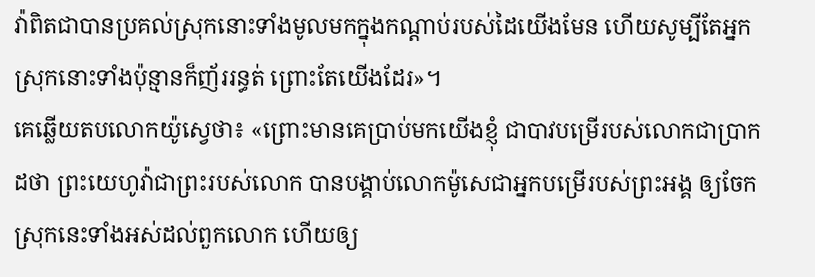វ៉ាពិតជាបានប្រគល់ស្រុកនោះទាំងមូលមកក្នុងកណ្ដាប់របស់ដៃយើងមែន ហើយសូម្បីតែអ្នកស្រុកនោះទាំងប៉ុន្មានក៏ញ័ររន្ធត់ ព្រោះតែយើងដែរ»។
គេឆ្លើយតបលោកយ៉ូស្វេថា៖ «ព្រោះមានគេប្រាប់មកយើងខ្ញុំ ជាបាវបម្រើរបស់លោកជាប្រាកដថា ព្រះយេហូវ៉ាជាព្រះរបស់លោក បានបង្គាប់លោកម៉ូសេជាអ្នកបម្រើរបស់ព្រះអង្គ ឲ្យចែកស្រុកនេះទាំងអស់ដល់ពួកលោក ហើយឲ្យ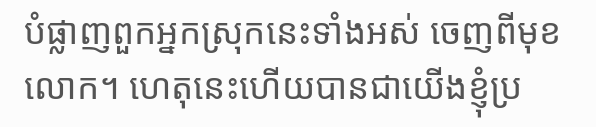បំផ្លាញពួកអ្នកស្រុកនេះទាំងអស់ ចេញពីមុខលោក។ ហេតុនេះហើយបានជាយើងខ្ញុំប្រ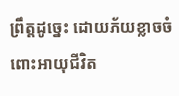ព្រឹត្តដូច្នេះ ដោយភ័យខ្លាចចំពោះអាយុជីវិត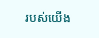របស់យើង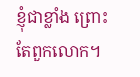ខ្ញុំជាខ្លាំង ព្រោះតែពួកលោក។